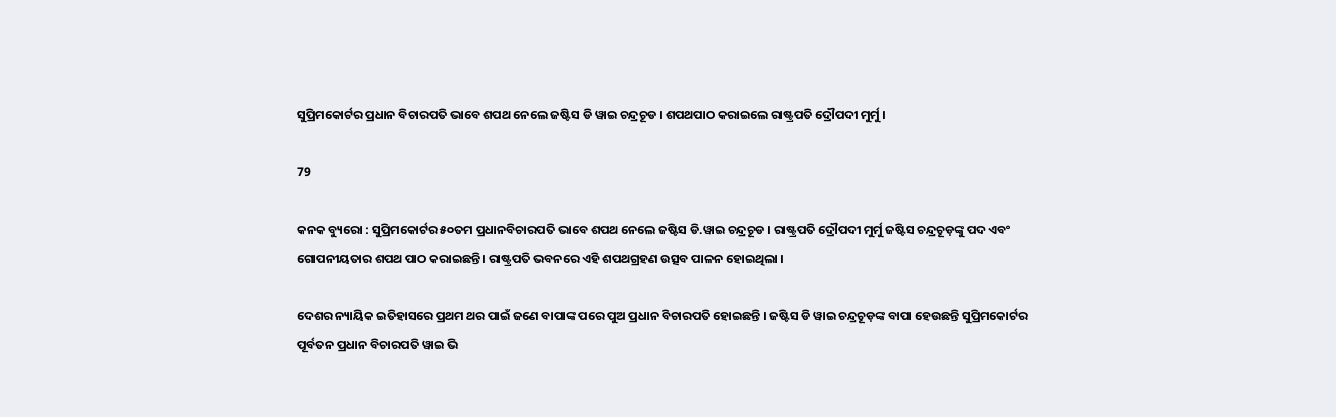ସୁପ୍ରିମକୋର୍ଟର ପ୍ରଧାନ ବିଚାରପତି ଭାବେ ଶପଥ ନେଲେ ଜଷ୍ଟିସ ଡି ୱାଇ ଚନ୍ଦ୍ରଚୂଡ । ଶପଥପାଠ କରାଇଲେ ରାଷ୍ଟ୍ରପତି ଦ୍ରୌପଦୀ ମୁର୍ମୁ ।

79

କନକ ବ୍ୟୁରୋ : ସୁପ୍ରିମକୋର୍ଟର ୫୦ତମ ପ୍ରଧାନବିଚାରପତି ଭାବେ ଶପଥ ନେଲେ ଜଷ୍ଟିସ ଡି.ୱାଇ ଚନ୍ଦ୍ରଚୂଡ । ରାଷ୍ଟ୍ରପତି ଦ୍ରୌପଦୀ ମୁର୍ମୁ ଜଷ୍ଟିସ ଚନ୍ଦ୍ରଚୂଡ଼ଙ୍କୁ ପଦ ଏବଂ ଗୋପନୀୟତାର ଶପଥ ପାଠ କରାଇଛନ୍ତି । ରାଷ୍ଟ୍ରପତି ଭବନରେ ଏହି ଶପଥଗ୍ରହଣ ଉତ୍ସବ ପାଳନ ହୋଇଥିଲା ।

ଦେଶର ନ୍ୟାୟିକ ଇତିହାସରେ ପ୍ରଥମ ଥର ପାଇଁ ଜଣେ ବାପାଙ୍କ ପରେ ପୁଅ ପ୍ରଧାନ ବିଚାରପତି ହୋଇଛନ୍ତି । ଜଷ୍ଟିସ ଡି ୱାଇ ଚନ୍ଦ୍ରଚୂଡ଼ଙ୍କ ବାପା ହେଉଛନ୍ତି ସୁପ୍ରିମକୋର୍ଟର ପୂର୍ବତନ ପ୍ରଧାନ ବିଚାରପତି ୱାଇ ଭି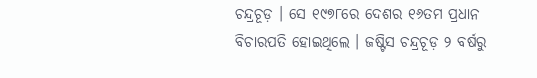ଚନ୍ଦ୍ରଚୂଡ଼ । ସେ ୧୯୭୮ରେ ଦେଶର ୧୬ତମ ପ୍ରଧାନ ବିଚାରପତି ହୋଇଥିଲେ । ଜଷ୍ଟିସ ଚନ୍ଦ୍ରଚୂଡ଼ ୨ ବର୍ଷରୁ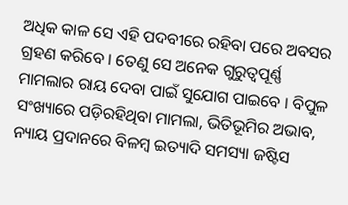ଅଧିକ କାଳ ସେ ଏହି ପଦବୀରେ ରହିବା ପରେ ଅବସର ଗ୍ରହଣ କରିବେ । ତେଣୁ ସେ ଅନେକ ଗୁରୁତ୍ୱପୂର୍ଣ୍ଣ ମାମଲାର ରାୟ ଦେବା ପାଇଁ ସୁଯୋଗ ପାଇବେ । ବିପୁଳ ସଂଖ୍ୟାରେ ପଡ଼ିରହିଥିବା ମାମଲା, ଭିତିଭୂମିର ଅଭାବ, ନ୍ୟାୟ ପ୍ରଦାନରେ ବିଳମ୍ବ ଇତ୍ୟାଦି ସମସ୍ୟା ଜଷ୍ଟିସ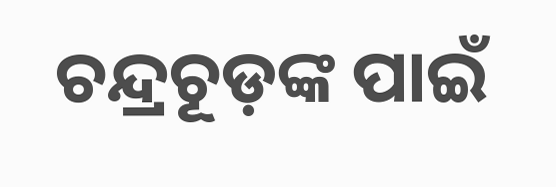ଚନ୍ଦ୍ରଚୂଡ଼ଙ୍କ ପାଇଁ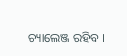ଚ୍ୟାଲେଞ୍ଜ ରହିବ ।